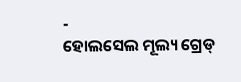-
ହୋଲସେଲ ମୂଲ୍ୟ ଗ୍ରେଡ୍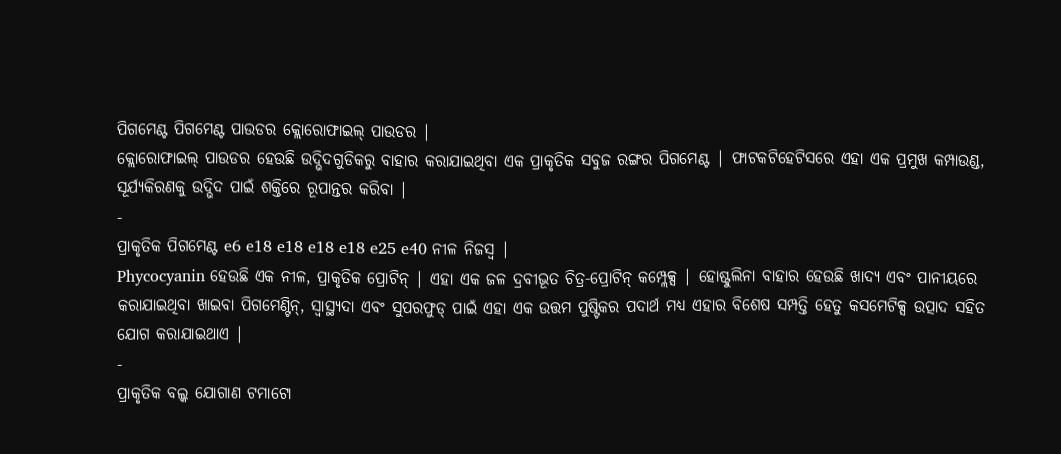ପିଗମେଣ୍ଟ ପିଗମେଣ୍ଟ ପାଉଡର କ୍ଲୋରୋଫାଇଲ୍ ପାଉଡର |
କ୍ଲୋରୋଫାଇଲ୍ ପାଉଡର ହେଉଛି ଉଦ୍ଭିଦଗୁଡିକରୁ ବାହାର କରାଯାଇଥିବା ଏକ ପ୍ରାକୃତିକ ସବୁଜ ରଙ୍ଗର ପିଗମେଣ୍ଟ | ଫାଟକଟିହେଟିସରେ ଏହା ଏକ ପ୍ରମୁଖ କମ୍ପାଉଣ୍ଡ, ସୂର୍ଯ୍ୟକିରଣକୁ ଉଦ୍ଭିଦ ପାଇଁ ଶକ୍ତିରେ ରୂପାନ୍ତର କରିବା |
-
ପ୍ରାକୃତିକ ପିଗମେଣ୍ଟ e6 e18 e18 e18 e18 e25 e40 ନୀଳ ନିଜସ୍ୱ |
Phycocyanin ହେଉଛି ଏକ ନୀଳ, ପ୍ରାକୃତିକ ପ୍ରୋଟିନ୍ | ଏହା ଏକ ଜଳ ଦ୍ରବୀଭୂତ ଚିତ୍ର-ପ୍ରୋଟିନ୍ କମ୍ପ୍ଲେକ୍ସ | ହୋଷ୍ଟୁଲିନା ବାହାର ହେଉଛି ଖାଦ୍ୟ ଏବଂ ପାନୀୟରେ କରାଯାଇଥିବା ଖାଇବା ପିଗମେଣ୍ଟିନ୍, ସ୍ୱାସ୍ଥ୍ୟଦା ଏବଂ ସୁପରଫୁଡ୍ ପାଇଁ ଏହା ଏକ ଉତ୍ତମ ପୁଷ୍ଟିକର ପଦାର୍ଥ ମଧ୍ୟ ଏହାର ବିଶେଷ ସମ୍ପତ୍ତି ହେତୁ କସମେଟିକ୍ସ ଉତ୍ପାଦ ସହିତ ଯୋଗ କରାଯାଇଥାଏ |
-
ପ୍ରାକୃତିକ ବଲ୍କ ଯୋଗାଣ ଟମାଟୋ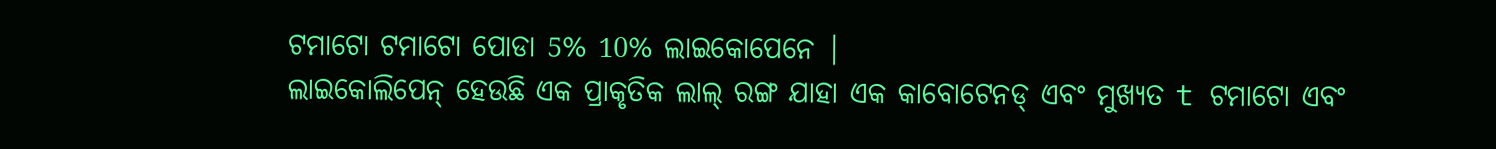ଟମାଟୋ ଟମାଟୋ ପୋଡା 5% 10% ଲାଇକୋପେନେ |
ଲାଇକୋଲିପେନ୍ ହେଉଛି ଏକ ପ୍ରାକୃତିକ ଲାଲ୍ ରଙ୍ଗ ଯାହା ଏକ କାବୋଟେନଡ୍ ଏବଂ ମୁଖ୍ୟତ t ଟମାଟୋ ଏବଂ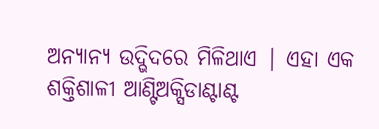ଅନ୍ୟାନ୍ୟ ଉଦ୍ଭିଦରେ ମିଳିଥାଏ | ଏହା ଏକ ଶକ୍ତିଶାଳୀ ଆଣ୍ଟିଅକ୍ସିଡାଣ୍ଟାଣ୍ଟ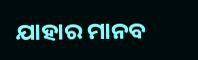ଯାହାର ମାନବ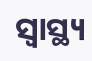ସ୍ୱାସ୍ଥ୍ୟ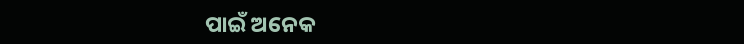ପାଇଁ ଅନେକ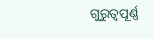ଗୁରୁତ୍ୱପୂର୍ଣ୍ଣ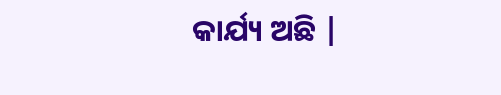କାର୍ଯ୍ୟ ଅଛି |